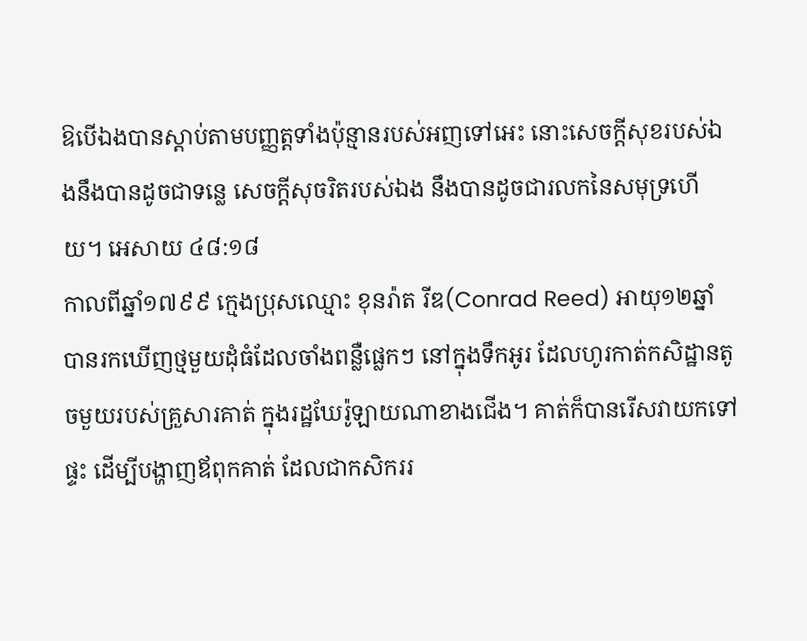ឱបើឯងបានស្តាប់តាមបញ្ញត្តទាំងប៉ុន្មានរបស់អញទៅអេះ នោះសេចក្តីសុខរបស់ឯងនឹងបានដូចជាទន្លេ សេចក្តីសុចរិតរបស់ឯង នឹងបានដូចជារលកនៃសមុទ្រហើយ។ អេសាយ ៤៨:១៨
កាលពីឆ្នាំ១៧៩៩ ក្មេងប្រុសឈ្មោះ ខុនរ៉ាត រីឌ(Conrad Reed) អាយុ១២ឆ្នាំ បានរកឃើញថ្មមួយដុំធំដែលចាំងពន្លឺផ្លេកៗ នៅក្នុងទឹកអូរ ដែលហូរកាត់កសិដ្ឋានតូចមួយរបស់គ្រួសារគាត់ ក្នុងរដ្ឋឃែរ៉ូឡាយណាខាងជើង។ គាត់ក៏បានរើសវាយកទៅផ្ទះ ដើម្បីបង្ហាញឪពុកគាត់ ដែលជាកសិកររ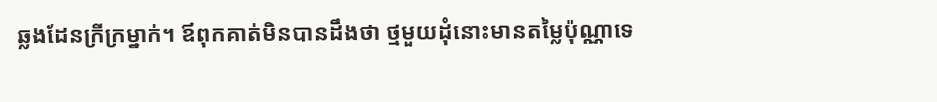ឆ្លងដែនក្រីក្រម្នាក់។ ឪពុកគាត់មិនបានដឹងថា ថ្មមួយដុំនោះមានតម្លៃប៉ុណ្ណាទេ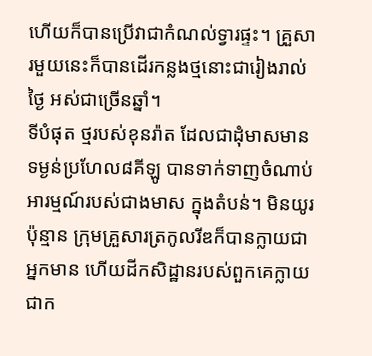ហើយក៏បានប្រើវាជាកំណល់ទ្វារផ្ទះ។ គ្រួសារមួយនេះក៏បានដើរកន្លងថ្មនោះជារៀងរាល់ថ្ងៃ អស់ជាច្រើនឆ្នាំ។
ទីបំផុត ថ្មរបស់ខុនរ៉ាត ដែលជាដុំមាសមានទម្ងន់ប្រហែល៨គីឡូ បានទាក់ទាញចំណាប់អារម្មណ៍របស់ជាងមាស ក្នុងតំបន់។ មិនយូរប៉ុន្មាន ក្រុមគ្រួសារត្រកូលរីឌក៏បានក្លាយជាអ្នកមាន ហើយដីកសិដ្ឋានរបស់ពួកគេក្លាយជាក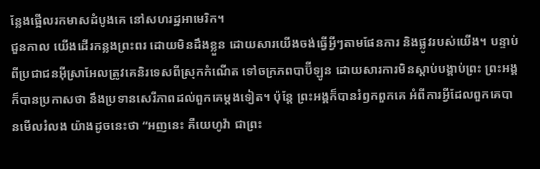ន្លែងផ្អើលរកមាសដំបូងគេ នៅសហរដ្ឋអាមេរិក។
ជួនកាល យើងដើរកន្លងព្រះពរ ដោយមិនដឹងខ្លួន ដោយសារយើងចង់ធ្វើអ្វីៗតាមផែនការ និងផ្លូវរបស់យើង។ បន្ទាប់ពីប្រជាជនអ៊ីស្រាអែលត្រូវគេនិរទេសពីស្រុកកំណើត ទៅចក្រភពបាប៊ីឡូន ដោយសារការមិនស្តាប់បង្គាប់ព្រះ ព្រះអង្គក៏បានប្រកាសថា នឹងប្រទានសេរីភាពដល់ពួកគេម្តងទៀត។ ប៉ុន្តែ ព្រះអង្គក៏បានរំឭកពួកគេ អំពីការអ្វីដែលពួកគេបានមើលរំលង យ៉ាងដូចនេះថា “អញនេះ គឺយេហូវ៉ា ជាព្រះ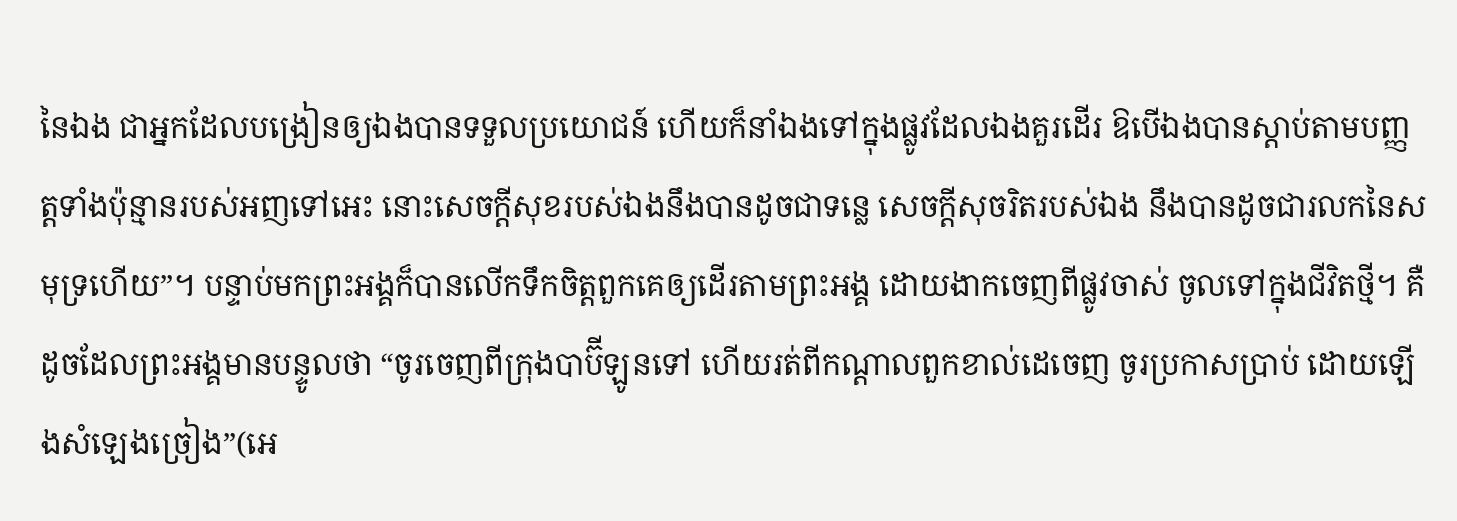នៃឯង ជាអ្នកដែលបង្រៀនឲ្យឯងបានទទួលប្រយោជន៍ ហើយក៏នាំឯងទៅក្នុងផ្លូវដែលឯងគួរដើរ ឱបើឯងបានស្តាប់តាមបញ្ញត្តទាំងប៉ុន្មានរបស់អញទៅអេះ នោះសេចក្តីសុខរបស់ឯងនឹងបានដូចជាទន្លេ សេចក្តីសុចរិតរបស់ឯង នឹងបានដូចជារលកនៃសមុទ្រហើយ”។ បន្ទាប់មកព្រះអង្គក៏បានលើកទឹកចិត្តពួកគេឲ្យដើរតាមព្រះអង្គ ដោយងាកចេញពីផ្លូវចាស់ ចូលទៅក្នុងជីវិតថ្មី។ គឺដូចដែលព្រះអង្គមានបន្ទូលថា “ចូរចេញពីក្រុងបាប៊ីឡូនទៅ ហើយរត់ពីកណ្តាលពួកខាល់ដេចេញ ចូរប្រកាសប្រាប់ ដោយឡើងសំឡេងច្រៀង”(អេ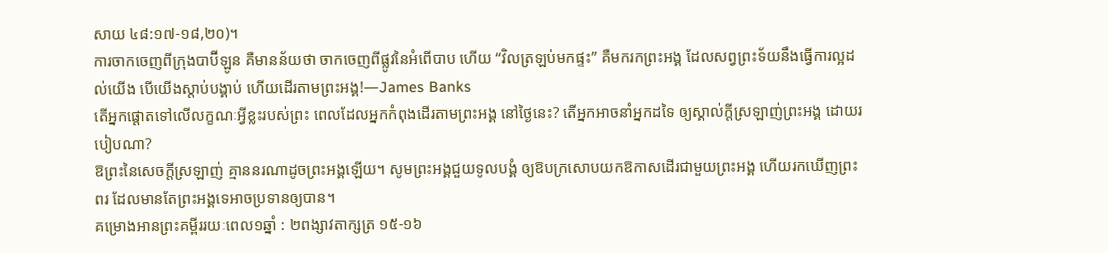សាយ ៤៨:១៧-១៨,២០)។
ការចាកចេញពីក្រុងបាប៊ីឡូន គឺមានន័យថា ចាកចេញពីផ្លូវនៃអំពើបាប ហើយ “វិលត្រឡប់មកផ្ទះ” គឺមករកព្រះអង្គ ដែលសព្វព្រះទ័យនឹងធ្វើការល្អដល់យើង បើយើងស្តាប់បង្គាប់ ហើយដើរតាមព្រះអង្គ!—James Banks
តើអ្នកផ្ដោតទៅលើលក្ខណៈអ្វីខ្លះរបស់ព្រះ ពេលដែលអ្នកកំពុងដើរតាមព្រះអង្គ នៅថ្ងៃនេះ? តើអ្នកអាចនាំអ្នកដទៃ ឲ្យស្គាល់ក្តីស្រឡាញ់ព្រះអង្គ ដោយរបៀបណា?
ឱព្រះនៃសេចក្តីស្រឡាញ់ គ្មាននរណាដូចព្រះអង្គឡើយ។ សូមព្រះអង្គជួយទូលបង្គំ ឲ្យឱបក្រសោបយកឱកាសដើរជាមួយព្រះអង្គ ហើយរកឃើញព្រះពរ ដែលមានតែព្រះអង្គទេអាចប្រទានឲ្យបាន។
គម្រោងអានព្រះគម្ពីររយៈពេល១ឆ្នាំ : ២ពង្សាវតាក្សត្រ ១៥-១៦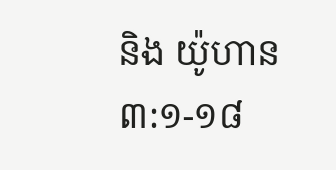និង យ៉ូហាន ៣:១-១៨